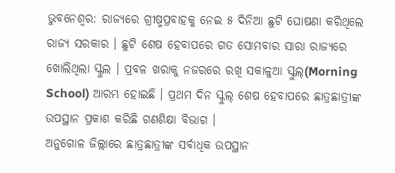ଭୁବନେଶ୍ବର: ରାଜ୍ୟରେ ଗ୍ରୀଷ୍ମପ୍ରବାହକୁ ନେଇ ୫ ଦିନିଆ ଛୁଟି ଘୋଷଣା କରିଥିଲେ ରାଜ୍ୟ ସରକାର । ଛୁଟି ଶେଷ ହେବାପରେ ଗତ ସୋମବାର ସାରା ରାଜ୍ୟରେ ଖୋଲିଥିଲା ସ୍କୁଲ । ପ୍ରବଳ ଖରାକୁ ନଜରରେ ରଖି ସକାଳୁଆ ସ୍କୁଲ୍(Morning School) ଆରମ୍ଭ ହୋଇଛି । ପ୍ରଥମ ଦିନ ସ୍କୁଲ୍ ଶେଷ ହେବାପରେ ଛାତ୍ରଛାତ୍ରୀଙ୍କ ଉପସ୍ଥାନ ପ୍ରକାଶ କରିଛି ଗଣଶିକ୍ଷା ବିଭାଗ ।
ଅନୁଗୋଳ ଜିଲ୍ଲାରେ ଛାତ୍ରଛାତ୍ରୀଙ୍କ ସର୍ବାଧିକ ଉପସ୍ଥାନ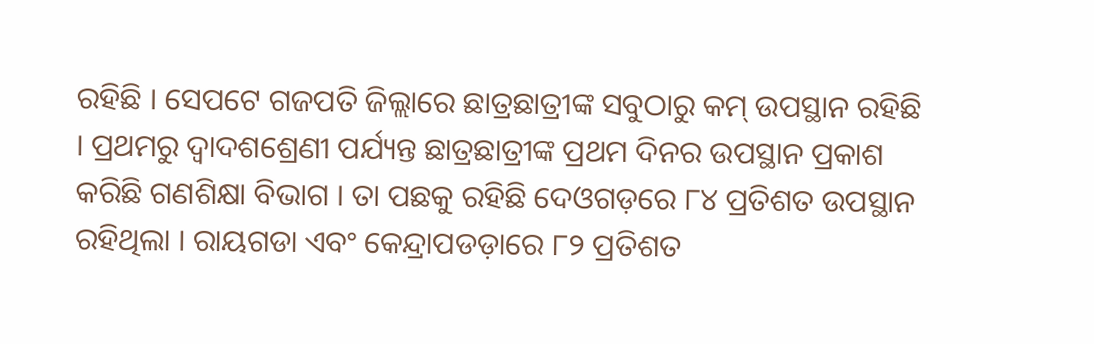ରହିଛି । ସେପଟେ ଗଜପତି ଜିଲ୍ଲାରେ ଛାତ୍ରଛାତ୍ରୀଙ୍କ ସବୁଠାରୁ କମ୍ ଉପସ୍ଥାନ ରହିଛି । ପ୍ରଥମରୁ ଦ୍ୱାଦଶଶ୍ରେଣୀ ପର୍ଯ୍ୟନ୍ତ ଛାତ୍ରଛାତ୍ରୀଙ୍କ ପ୍ରଥମ ଦିନର ଉପସ୍ଥାନ ପ୍ରକାଶ କରିଛି ଗଣଶିକ୍ଷା ବିଭାଗ । ତା ପଛକୁ ରହିଛି ଦେଓଗଡ଼ରେ ୮୪ ପ୍ରତିଶତ ଉପସ୍ଥାନ ରହିଥିଲା । ରାୟଗଡା ଏବଂ କେନ୍ଦ୍ରାପଡଡ଼ାରେ ୮୨ ପ୍ରତିଶତ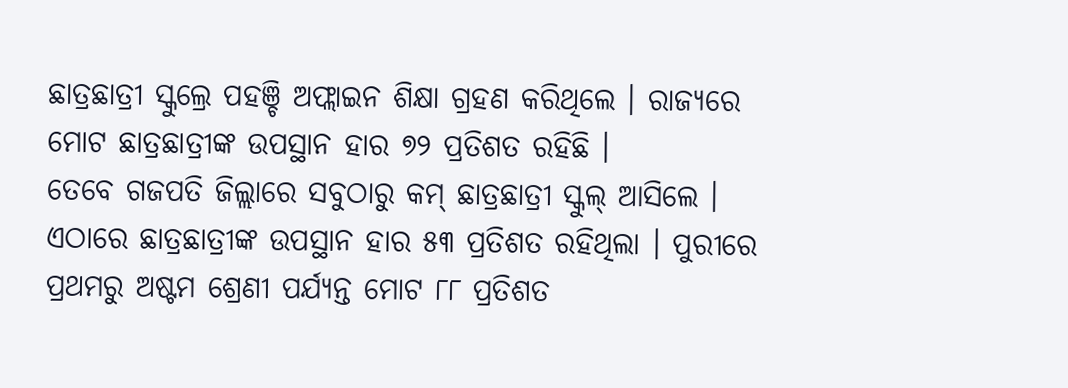ଛାତ୍ରଛାତ୍ରୀ ସ୍କୁଲ୍ରେ ପହଞ୍ଚି ଅଫ୍ଲାଇନ ଶିକ୍ଷା ଗ୍ରହଣ କରିଥିଲେ । ରାଜ୍ୟରେ ମୋଟ ଛାତ୍ରଛାତ୍ରୀଙ୍କ ଉପସ୍ଥାନ ହାର ୭୨ ପ୍ରତିଶତ ରହିଛି ।
ତେବେ ଗଜପତି ଜିଲ୍ଲାରେ ସବୁଠାରୁ କମ୍ ଛାତ୍ରଛାତ୍ରୀ ସ୍କୁଲ୍ ଆସିଲେ । ଏଠାରେ ଛାତ୍ରଛାତ୍ରୀଙ୍କ ଉପସ୍ଥାନ ହାର ୫୩ ପ୍ରତିଶତ ରହିଥିଲା । ପୁରୀରେ ପ୍ରଥମରୁ ଅଷ୍ଟମ ଶ୍ରେଣୀ ପର୍ଯ୍ୟନ୍ତ ମୋଟ ୮୮ ପ୍ରତିଶତ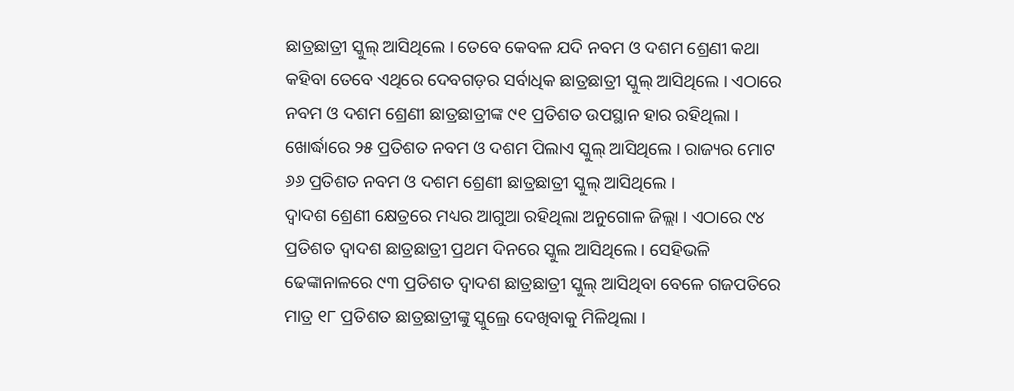ଛାତ୍ରଛାତ୍ରୀ ସ୍କୁଲ୍ ଆସିଥିଲେ । ତେବେ କେବଳ ଯଦି ନବମ ଓ ଦଶମ ଶ୍ରେଣୀ କଥା କହିବା ତେବେ ଏଥିରେ ଦେବଗଡ଼ର ସର୍ବାଧିକ ଛାତ୍ରଛାତ୍ରୀ ସ୍କୁଲ୍ ଆସିଥିଲେ । ଏଠାରେ ନବମ ଓ ଦଶମ ଶ୍ରେଣୀ ଛାତ୍ରଛାତ୍ରୀଙ୍କ ୯୧ ପ୍ରତିଶତ ଉପସ୍ଥାନ ହାର ରହିଥିଲା । ଖୋର୍ଦ୍ଧାରେ ୨୫ ପ୍ରତିଶତ ନବମ ଓ ଦଶମ ପିଲାଏ ସ୍କୁଲ୍ ଆସିଥିଲେ । ରାଜ୍ୟର ମୋଟ ୬୬ ପ୍ରତିଶତ ନବମ ଓ ଦଶମ ଶ୍ରେଣୀ ଛାତ୍ରଛାତ୍ରୀ ସ୍କୁଲ୍ ଆସିଥିଲେ ।
ଦ୍ବାଦଶ ଶ୍ରେଣୀ କ୍ଷେତ୍ରରେ ମଧ୍ୟର ଆଗୁଆ ରହିଥିଲା ଅନୁଗୋଳ ଜିଲ୍ଲା । ଏଠାରେ ୯୪ ପ୍ରତିଶତ ଦ୍ବାଦଶ ଛାତ୍ରଛାତ୍ରୀ ପ୍ରଥମ ଦିନରେ ସ୍କୁଲ ଆସିଥିଲେ । ସେହିଭଳି ଢେଙ୍କାନାଳରେ ୯୩ ପ୍ରତିଶତ ଦ୍ବାଦଶ ଛାତ୍ରଛାତ୍ରୀ ସ୍କୁଲ୍ ଆସିଥିବା ବେଳେ ଗଜପତିରେ ମାତ୍ର ୧୮ ପ୍ରତିଶତ ଛାତ୍ରଛାତ୍ରୀଙ୍କୁ ସ୍କୁଲ୍ରେ ଦେଖିବାକୁ ମିଳିଥିଲା ।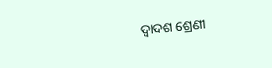ଦ୍ବାଦଶ ଶ୍ରେଣୀ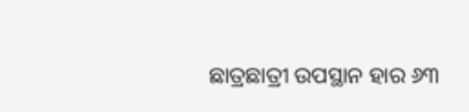ଛାତ୍ରଛାତ୍ରୀ ଉପସ୍ଥାନ ହାର ୬୩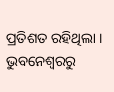ପ୍ରତିଶତ ରହିଥିଲା ।
ଭୁବନେଶ୍ବରରୁ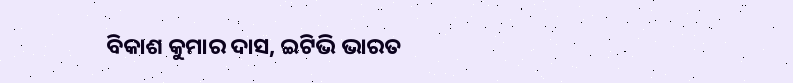ବିକାଶ କୁମାର ଦାସ, ଇଟିଭି ଭାରତ